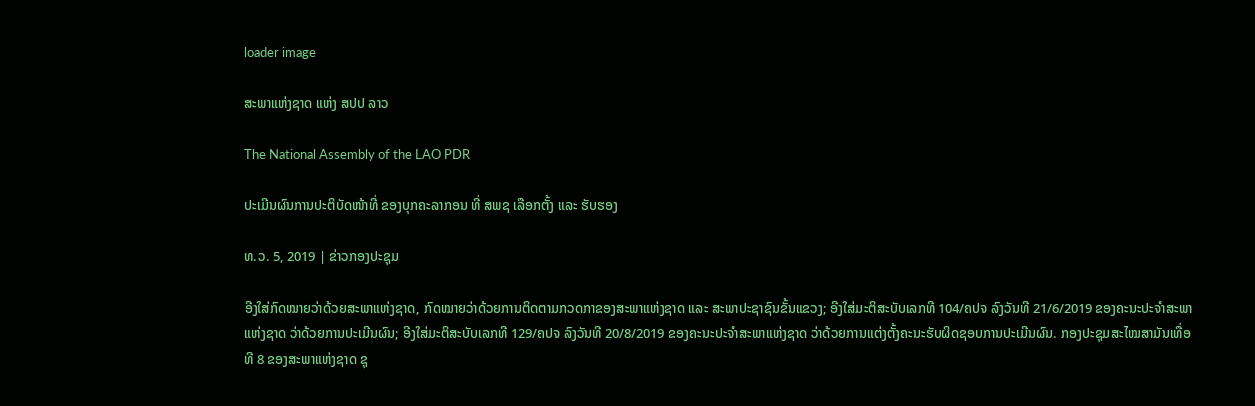loader image

ສະພາແຫ່ງຊາດ ແຫ່ງ ສປປ ລາວ

The National Assembly of the LAO PDR

ປະເມີນຜົນການປະຕິບັດໜ້າທີ່ ຂອງບຸກຄະລາກອນ ທີ່ ສພຊ ເລືອກຕັ້ງ ແລະ ຮັບຮອງ

ທ.ວ. 5, 2019 | ຂ່າວກອງປະຊຸມ

ອີງໃສ່ກົດໝາຍວ່າດ້ວຍສະພາແຫ່ງຊາດ, ກົດໝາຍວ່າດ້ວຍການຕິດຕາມກວດກາຂອງສະພາແຫ່ງຊາດ ແລະ ສະພາປະຊາຊົນຂັ້ນແຂວງ; ອີງໃສ່ມະຕິສະບັບເລກທີ 104/ຄປຈ ລົງວັນທີ 21/6/2019 ຂອງຄະນະປະຈຳສະພາແຫ່ງຊາດ ວ່າດ້ວຍການປະເມີນຜົນ; ອີງໃສ່ມະຕິສະບັບເລກທີ 129/ຄປຈ ລົງວັນທີ 20/8/2019 ຂອງຄະນະປະຈຳສະພາແຫ່ງຊາດ ວ່າດ້ວຍການແຕ່ງຕັ້ງຄະນະຮັບຜິດຊອບການປະເມີນຜົນ. ກອງປະຊຸມສະໄໝສາມັນເທື່ອທີ 8 ຂອງສະພາແຫ່ງຊາດ ຊຸ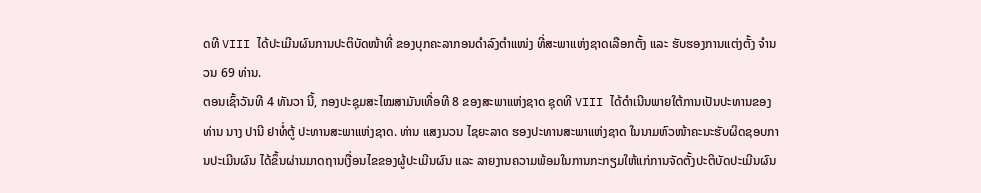ດທີ VIII ໄດ້ປະເມີນຜົນການປະຕິບັດໜ້າທີ່ ຂອງບຸກຄະລາກອນດຳລົງຕຳແໜ່ງ ທີ່ສະພາແຫ່ງຊາດເລືອກຕັ້ງ ແລະ ຮັບຮອງການແຕ່ງຕັ້ງ ຈຳນວນ 69 ທ່ານ.
ຕອນເຊົ້າວັນທີ 4 ທັນວາ ນີ້, ກອງປະຊຸມສະໄໝສາມັນເທື່ອທີ 8 ຂອງສະພາແຫ່ງຊາດ ຊຸດທີ VIII ໄດ້ດຳເນີນພາຍໃຕ້ການເປັນປະທານຂອງ ທ່ານ ນາງ ປານີ ຢາທໍ່ຕູ້ ປະທານສະພາແຫ່ງຊາດ. ທ່ານ ແສງນວນ ໄຊຍະລາດ ຮອງປະທານສະພາແຫ່ງຊາດ ໃນນາມຫົວໜ້າຄະນະຮັບຜິດຊອບການປະເມີນຜົນ ໄດ້ຂຶ້ນຜ່ານມາດຖານເງື່ອນໄຂຂອງຜູ້ປະເມີນຜົນ ແລະ ລາຍງານຄວາມພ້ອມໃນການກະກຽມໃຫ້ແກ່ການຈັດຕັ້ງປະຕິບັດປະເມີນຜົນ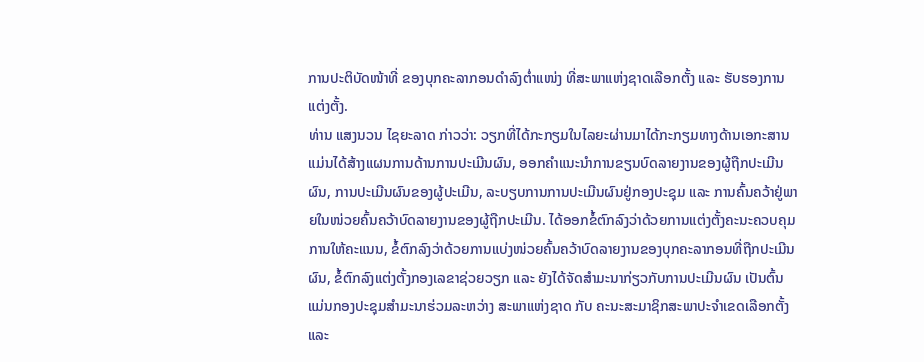ການປະຕິບັດໜ້າທີ່ ຂອງບຸກຄະລາກອນດຳລົງຕ່ຳແໜ່ງ ທີ່ສະພາແຫ່ງຊາດເລືອກຕັ້ງ ແລະ ຮັບຮອງການແຕ່ງຕັ້ງ.
ທ່ານ ແສງນວນ ໄຊຍະລາດ ກ່າວວ່າ: ວຽກທີ່ໄດ້ກະກຽມໃນໄລຍະຜ່ານມາໄດ້ກະກຽມທາງດ້ານເອກະສານແມ່ນໄດ້ສ້າງແຜນການດ້ານການປະເມີນຜົນ, ອອກຄຳແນະນຳການຂຽນບົດລາຍງານຂອງຜູ້ຖືກປະເມີນຜົນ, ການປະເມີນຜົນຂອງຜູ້ປະເມີນ, ລະບຽບການການປະເມີນຜົນຢູ່ກອງປະຊຸມ ແລະ ການຄົ້ນຄວ້າຢູ່ພາຍໃນໜ່ວຍຄົ້ນຄວ້າບົດລາຍງານຂອງຜູ້ຖືກປະເມີນ. ໄດ້ອອກຂໍ້ຕົກລົງວ່າດ້ວຍການແຕ່ງຕັ້ງຄະນະຄວບຄຸມການໃຫ້ຄະແນນ, ຂໍ້ຕົກລົງວ່າດ້ວຍການແບ່ງໜ່ວຍຄົ້ນຄວ້າບົດລາຍງານຂອງບຸກຄະລາກອນທີ່ຖືກປະເມີນຜົນ, ຂໍ້ຕົກລົງແຕ່ງຕັ້ງກອງເລຂາຊ່ວຍວຽກ ແລະ ຍັງໄດ້ຈັດສຳມະນາກ່ຽວກັບການປະເມີນຜົນ ເປັນຕົ້ນແມ່ນກອງປະຊຸມສຳມະນາຮ່ວມລະຫວ່າງ ສະພາແຫ່ງຊາດ ກັບ ຄະນະສະມາຊິກສະພາປະຈຳເຂດເລືອກຕັ້ງ ແລະ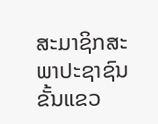ສະມາຊິກສະພາປະຊາຊົນຂັ້ນແຂວ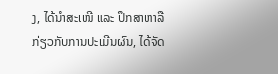ງ, ໄດ້ນຳສະເໜີ ແລະ ປຶກສາຫາລືກ່ຽວກັບການປະເມີນຜົນ, ໄດ້ຈັດ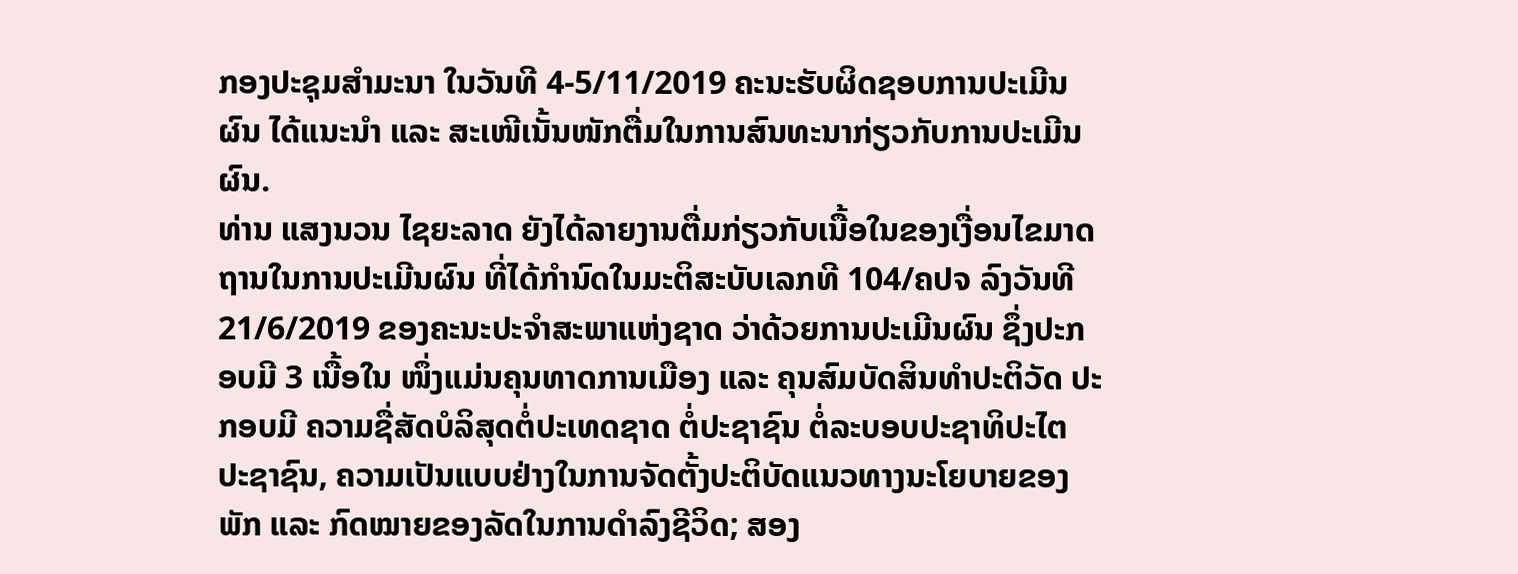ກອງປະຊຸມສຳມະນາ ໃນວັນທີ 4-5/11/2019 ຄະນະຮັບຜິດຊອບການປະເມີນຜົນ ໄດ້ແນະນຳ ແລະ ສະເໜີເນັ້ນໜັກຕື່ມໃນການສົນທະນາກ່ຽວກັບການປະເມີນຜົນ.
ທ່ານ ແສງນວນ ໄຊຍະລາດ ຍັງໄດ້ລາຍງານຕື່ມກ່ຽວກັບເນື້ອໃນຂອງເງື່ອນໄຂມາດຖານໃນການປະເມີນຜົນ ທີ່ໄດ້ກຳນົດໃນມະຕິສະບັບເລກທີ 104/ຄປຈ ລົງວັນທີ 21/6/2019 ຂອງຄະນະປະຈຳສະພາແຫ່ງຊາດ ວ່າດ້ວຍການປະເມີນຜົນ ຊຶ່ງປະກອບມີ 3 ເນື້ອໃນ ໜຶ່ງແມ່ນຄຸນທາດການເມືອງ ແລະ ຄຸນສົມບັດສິນທຳປະຕິວັດ ປະກອບມີ ຄວາມຊື່ສັດບໍລິສຸດຕໍ່ປະເທດຊາດ ຕໍ່ປະຊາຊົນ ຕໍ່ລະບອບປະຊາທິປະໄຕ ປະຊາຊົນ, ຄວາມເປັນແບບຢ່າງໃນການຈັດຕັ້ງປະຕິບັດແນວທາງນະໂຍບາຍຂອງພັກ ແລະ ກົດໝາຍຂອງລັດໃນການດຳລົງຊີວິດ; ສອງ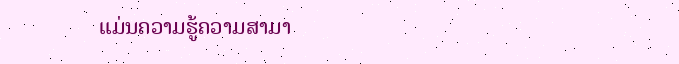ແມ່ນຄວາມຮູ້ຄວາມສາມາ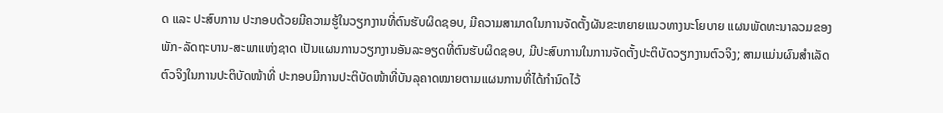ດ ແລະ ປະສົບການ ປະກອບດ້ວຍມີຄວາມຮູ້ໃນວຽກງານທີ່ຕົນຮັບຜິດຊອບ, ມີຄວາມສາມາດໃນການຈັດຕັ້ງຜັນຂະຫຍາຍແນວທາງນະໂຍບາຍ ແຜນພັດທະນາລວມຂອງພັກ-ລັດຖະບານ-ສະພາແຫ່ງຊາດ ເປັນແຜນການວຽກງານອັນລະອຽດທີ່ຕົນຮັບຜິດຊອບ, ມີປະສົບການໃນການຈັດຕັ້ງປະຕິບັດວຽກງານຕົວຈິງ; ສາມແມ່ນຜົນສຳເລັດຕົວຈິງໃນການປະຕິບັດໜ້າທີ່ ປະກອບມີການປະຕິບັດໜ້າທີ່ບັນລຸຄາດໝາຍຕາມແຜນການທີ່ໄດ້ກຳນົດໄວ້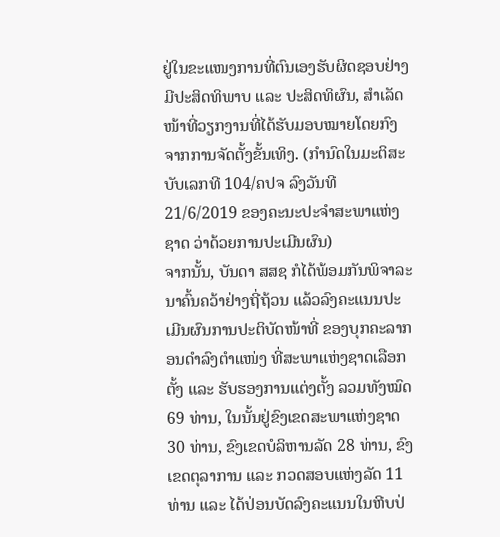ຢູ່ໃນຂະແໜງການທີ່ຕົນເອງຮັບຜິດຊອບຢ່າງມີປະສິດທິພາບ ແລະ ປະສິດທິຜົນ, ສຳເລັດໜ້າທີ່ວຽກງານທີ່ໄດ້ຮັບມອບໝາຍໂດຍກົງຈາກການຈັດຕັ້ງຂັ້ນເທິງ. (ກຳນົດໃນມະຕິສະບັບເລກທີ 104/ຄປຈ ລົງວັນທີ 21/6/2019 ຂອງຄະນະປະຈຳສະພາແຫ່ງຊາດ ວ່າດ້ວຍການປະເມີນຜົນ)
ຈາກນັ້ນ, ບັນດາ ສສຊ ກໍໄດ້ພ້ອມກັນພິຈາລະນາຄົ້ນຄວ້າຢ່າງຖີ່ຖ້ວນ ແລ້ວລົງຄະແນນປະເມີນຜົນການປະຕິບັດໜ້າທີ່ ຂອງບຸກຄະລາກອນດຳລົງຕຳແໜ່ງ ທີ່ສະພາແຫ່ງຊາດເລືອກຕັ້ງ ແລະ ຮັບຮອງການແຕ່ງຕັ້ງ ລວມທັງໝົດ 69 ທ່ານ, ໃນນັ້ນຢູ່ຂົງເຂດສະພາແຫ່ງຊາດ 30 ທ່ານ, ຂົງເຂດບໍລິຫານລັດ 28 ທ່ານ, ຂົງເຂດຕຸລາການ ແລະ ກວດສອບແຫ່ງລັດ 11 ທ່ານ ແລະ ໄດ້ປ່ອນບັດລົງຄະແນນໃນຫີບປ່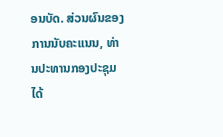ອນບັດ. ສ່ວນຜົນຂອງການນັບຄະແນນ, ທ່ານປະທານກອງປະຊຸມໄດ້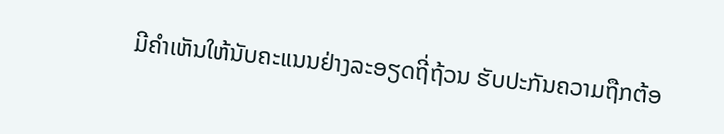ມີຄຳເຫັນໃຫ້ນັບຄະແນນຢ່າງລະອຽດຖີ່ຖ້ວນ ຮັບປະກັນຄວາມຖືກຕ້ອ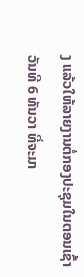ງ ແລ້ວໃຫ້ລາຍງານຕໍ່ກອງປະຊຸມໃນຕອນເຊົ້າວັນທີ 6 ທັນວາ ທີ່ຈະມາ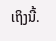ເຖິງນີ້.